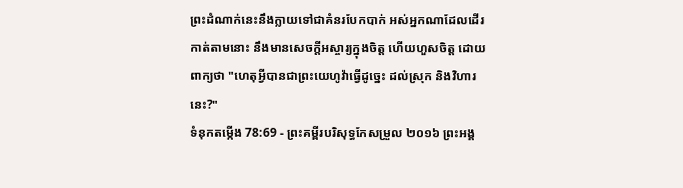ព្រះដំណាក់នេះនឹងក្លាយទៅជាគំនរបែកបាក់ អស់អ្នកណាដែលដើរកាត់តាមនោះ នឹងមានសេចក្ដីអស្ចារ្យក្នុងចិត្ត ហើយហួសចិត្ត ដោយពាក្យថា "ហេតុអ្វីបានជាព្រះយេហូវ៉ាធ្វើដូច្នេះ ដល់ស្រុក និងវិហារនេះ?"
ទំនុកតម្កើង 78:69 - ព្រះគម្ពីរបរិសុទ្ធកែសម្រួល ២០១៦ ព្រះអង្គ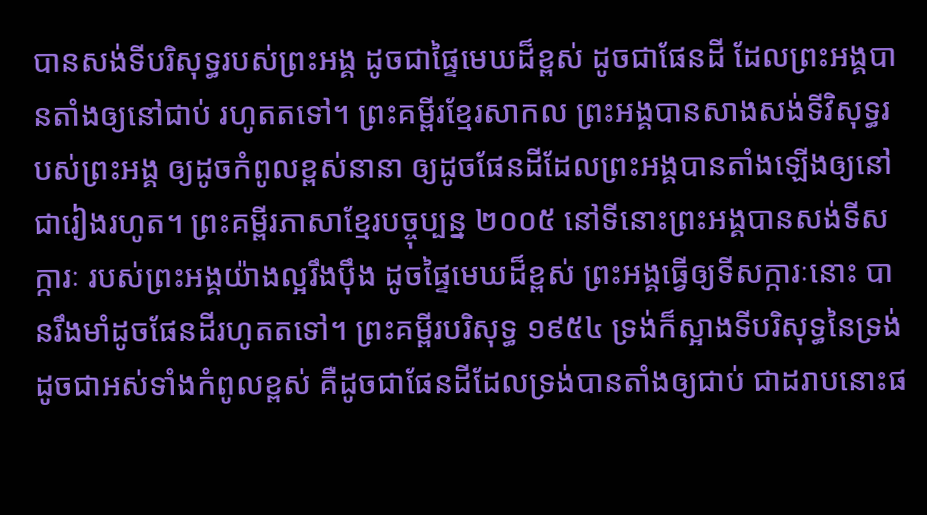បានសង់ទីបរិសុទ្ធរបស់ព្រះអង្គ ដូចជាផ្ទៃមេឃដ៏ខ្ពស់ ដូចជាផែនដី ដែលព្រះអង្គបានតាំងឲ្យនៅជាប់ រហូតតទៅ។ ព្រះគម្ពីរខ្មែរសាកល ព្រះអង្គបានសាងសង់ទីវិសុទ្ធរបស់ព្រះអង្គ ឲ្យដូចកំពូលខ្ពស់នានា ឲ្យដូចផែនដីដែលព្រះអង្គបានតាំងឡើងឲ្យនៅជារៀងរហូត។ ព្រះគម្ពីរភាសាខ្មែរបច្ចុប្បន្ន ២០០៥ នៅទីនោះព្រះអង្គបានសង់ទីសក្ការៈ របស់ព្រះអង្គយ៉ាងល្អរឹងប៉ឹង ដូចផ្ទៃមេឃដ៏ខ្ពស់ ព្រះអង្គធ្វើឲ្យទីសក្ការៈនោះ បានរឹងមាំដូចផែនដីរហូតតទៅ។ ព្រះគម្ពីរបរិសុទ្ធ ១៩៥៤ ទ្រង់ក៏ស្អាងទីបរិសុទ្ធនៃទ្រង់ ដូចជាអស់ទាំងកំពូលខ្ពស់ គឺដូចជាផែនដីដែលទ្រង់បានតាំងឲ្យជាប់ ជាដរាបនោះផ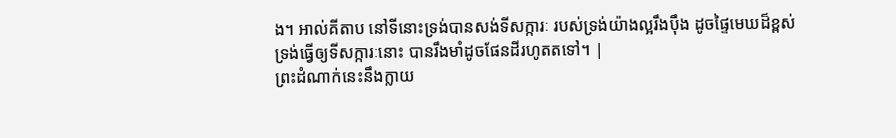ង។ អាល់គីតាប នៅទីនោះទ្រង់បានសង់ទីសក្ការៈ របស់ទ្រង់យ៉ាងល្អរឹងប៉ឹង ដូចផ្ទៃមេឃដ៏ខ្ពស់ ទ្រង់ធ្វើឲ្យទីសក្ការៈនោះ បានរឹងមាំដូចផែនដីរហូតតទៅ។ |
ព្រះដំណាក់នេះនឹងក្លាយ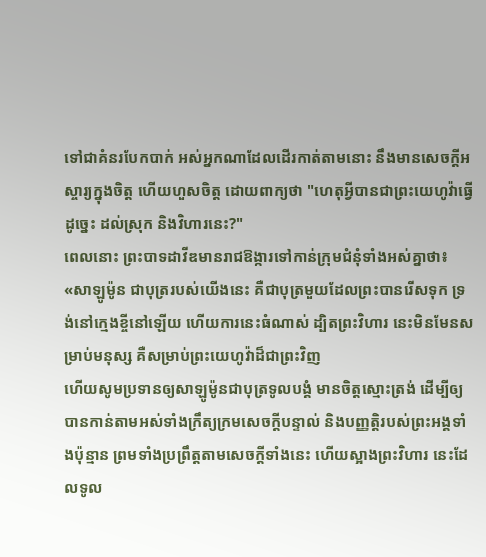ទៅជាគំនរបែកបាក់ អស់អ្នកណាដែលដើរកាត់តាមនោះ នឹងមានសេចក្ដីអស្ចារ្យក្នុងចិត្ត ហើយហួសចិត្ត ដោយពាក្យថា "ហេតុអ្វីបានជាព្រះយេហូវ៉ាធ្វើដូច្នេះ ដល់ស្រុក និងវិហារនេះ?"
ពេលនោះ ព្រះបាទដាវីឌមានរាជឱង្ការទៅកាន់ក្រុមជំនុំទាំងអស់គ្នាថា៖ «សាឡូម៉ូន ជាបុត្ររបស់យើងនេះ គឺជាបុត្រមួយដែលព្រះបានរើសទុក ទ្រង់នៅក្មេងខ្ចីនៅឡើយ ហើយការនេះធំណាស់ ដ្បិតព្រះវិហារ នេះមិនមែនសម្រាប់មនុស្ស គឺសម្រាប់ព្រះយេហូវ៉ាដ៏ជាព្រះវិញ
ហើយសូមប្រទានឲ្យសាឡូម៉ូនជាបុត្រទូលបង្គំ មានចិត្តស្មោះត្រង់ ដើម្បីឲ្យបានកាន់តាមអស់ទាំងក្រឹត្យក្រមសេចក្ដីបន្ទាល់ និងបញ្ញត្តិរបស់ព្រះអង្គទាំងប៉ុន្មាន ព្រមទាំងប្រព្រឹត្តតាមសេចក្ដីទាំងនេះ ហើយស្អាងព្រះវិហារ នេះដែលទូល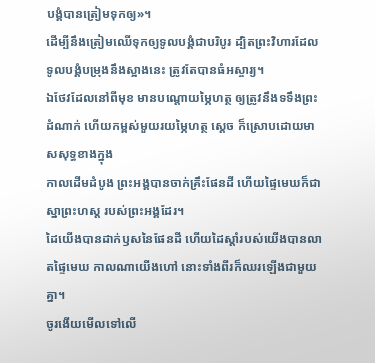បង្គំបានត្រៀមទុកឲ្យ»។
ដើម្បីនឹងត្រៀមឈើទុកឲ្យទូលបង្គំជាបរិបូរ ដ្បិតព្រះវិហារដែលទូលបង្គំបម្រុងនឹងស្អាងនេះ ត្រូវតែបានធំអស្ចារ្យ។
ឯថែវដែលនៅពីមុខ មានបណ្តោយម្ភៃហត្ថ ឲ្យត្រូវនឹងទទឹងព្រះដំណាក់ ហើយកម្ពស់មួយរយម្ភៃហត្ថ ស្ដេច ក៏ស្រោបដោយមាសសុទ្ធខាងក្នុង
កាលដើមដំបូង ព្រះអង្គបានចាក់គ្រឹះផែនដី ហើយផ្ទៃមេឃក៏ជាស្នាព្រះហស្ត របស់ព្រះអង្គដែរ។
ដៃយើងបានដាក់ឫសនៃផែនដី ហើយដៃស្តាំរបស់យើងបានលាតផ្ទៃមេឃ កាលណាយើងហៅ នោះទាំងពីរក៏ឈរឡើងជាមួយគ្នា។
ចូរងើយមើលទៅលើ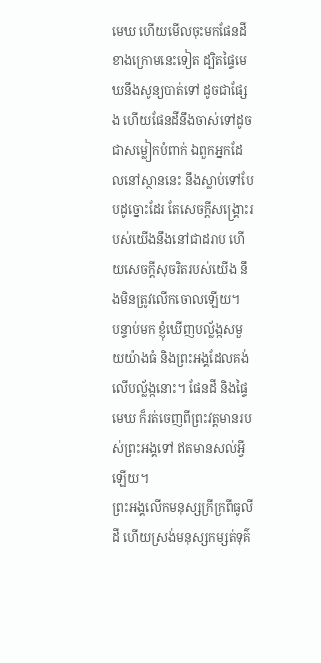មេឃ ហើយមើលចុះមកផែនដីខាងក្រោមនេះទៀត ដ្បិតផ្ទៃមេឃនឹងសូន្យបាត់ទៅ ដូចជាផ្សែង ហើយផែនដីនឹងចាស់ទៅដូចជាសម្លៀកបំពាក់ ឯពួកអ្នកដែលនៅស្ថាននេះ នឹងស្លាប់ទៅបែបដូច្នោះដែរ តែសេចក្ដីសង្គ្រោះរបស់យើងនឹងនៅជាដរាប ហើយសេចក្ដីសុចរិតរបស់យើង នឹងមិនត្រូវលើកចោលឡើយ។
បន្ទាប់មក ខ្ញុំឃើញបល្ល័ង្កសមួយយ៉ាងធំ និងព្រះអង្គដែលគង់លើបល្ល័ង្កនោះ។ ផែនដី និងផ្ទៃមេឃ ក៏រត់ចេញពីព្រះវត្តមានរបស់ព្រះអង្គទៅ ឥតមានសល់អ្វីឡើយ។
ព្រះអង្គលើកមនុស្សក្រីក្រពីធូលីដី ហើយស្រង់មនុស្សកម្សត់ទុគ៌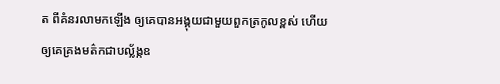ត ពីគំនរលាមកឡើង ឲ្យគេបានអង្គុយជាមួយពួកត្រកូលខ្ពស់ ហើយឲ្យគេគ្រងមត៌កជាបល្ល័ង្កឧ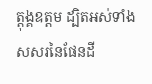ត្តុង្គឧត្តម ដ្បិតអស់ទាំងសសរនៃផែនដី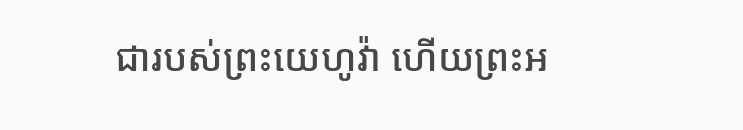ជារបស់ព្រះយេហូវ៉ា ហើយព្រះអ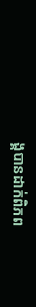ង្គបានដាក់ពិភព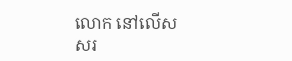លោក នៅលើសសរ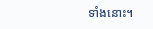ទាំងនោះ។